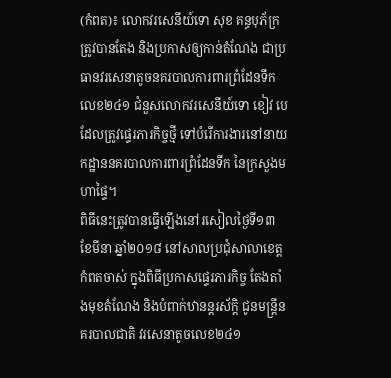(កំពត)៖ លោកវរសេនីយ៍ទោ សុខ គន្ធបុភ័ក្រ ត្រូវបានតែង និងប្រកាសឲ្យកាន់តំណែង ជាប្រធានវរសេនាតូចនគរបាលការពារព្រំដែនទឹកលេខ២៤១ ជំនួសលោកវរសេនីយ៍ទោ ខៀវ បេ ដែលត្រូវផ្ទេរភារកិច្ចថ្មី ទៅបំរើការងារនៅនាយកដ្ឋាននគរបាលការពារព្រំដែនទឹក នៃក្រសួងមហាផ្ទៃ។
ពិធីនេះត្រូវបានធ្វើឡើងនៅរសៀលថ្ងៃទី១៣ ខែមីនា ឆ្នាំ២០១៨ នៅសាលប្រជុំសាលាខេត្តកំពតចាស់ ក្នុងពិធីប្រកាសផ្ទេរភារកិច្ច តែងតាំងមុខតំណែង និងបំពាក់ឋានន្តរស័ក្តិ ជូនមន្ត្រីនគរបាលជាតិ វរសេនាតូចលេខ២៤១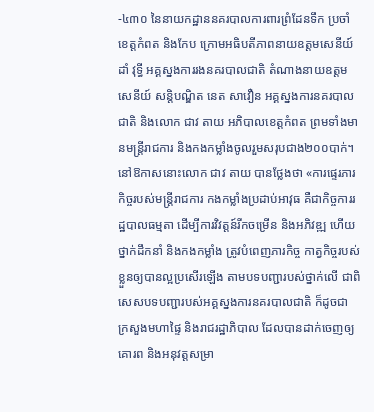-៤៣០ នៃនាយកដ្ឋាននគរបាលការពារព្រំដែនទឹក ប្រចាំខេត្តកំពត និងកែប ក្រោមអធិបតីភាពនាយឧត្តមសេនីយ៍ ដាំ វុទ្ធី អគ្គស្នងការរងនគរបាលជាតិ តំណាងនាយឧត្តមសេនីយ៍ សន្តិបណ្ឌិត នេត សាវឿន អគ្គស្នងការនគរបាលជាតិ និងលោក ជាវ តាយ អភិបាលខេត្តកំពត ព្រមទាំងមានមន្ត្រីរាជការ និងកងកម្លាំងចូលរួមសរុបជាង២០០បាក់។
នៅឱកាសនោះលោក ជាវ តាយ បានថ្លែងថា «ការផ្ទេរភារកិច្ចរបស់មន្ត្រីរាជការ កងកម្លាំងប្រដាប់អាវុធ គឺជាកិច្ចការរដ្ឋបាលធម្មតា ដើម្បីការវិវត្តន៍រីកចម្រើន និងអភិវឌ្ឍ ហើយថ្នាក់ដឹកនាំ និងកងកម្លាំង ត្រូវបំពេញភារកិច្ច កាត្វកិច្ចរបស់ខ្លួនឲ្យបានល្អប្រសើរឡើង តាមបទបញ្ជារបស់ថ្នាក់លើ ជាពិសេសបទបញ្ជារបស់អគ្គស្នងការនគរបាលជាតិ ក៏ដូចជា ក្រសួងមហាផ្ទៃ និងរាជរដ្ឋាភិបាល ដែលបានដាក់ចេញឲ្យគោរព និងអនុវត្តសម្រា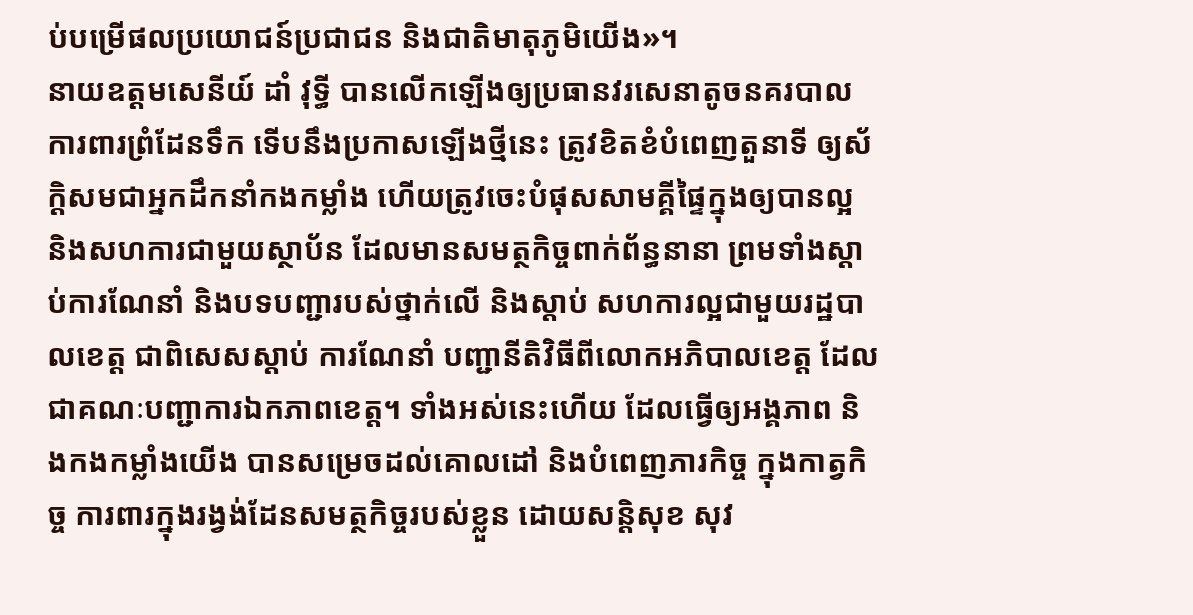ប់បម្រើផលប្រយោជន៍ប្រជាជន និងជាតិមាតុភូមិយើង»។
នាយឧត្តមសេនីយ៍ ដាំ វុទ្ធី បានលើកឡើងឲ្យប្រធានវរសេនាតូចនគរបាលការពារព្រំដែនទឹក ទើបនឹងប្រកាសឡើងថ្មីនេះ ត្រូវខិតខំបំពេញតួនាទី ឲ្យស័ក្តិសមជាអ្នកដឹកនាំកងកម្លាំង ហើយត្រូវចេះបំផុសសាមគ្គីផ្ទៃក្នុងឲ្យបានល្អ និងសហការជាមួយស្ថាប័ន ដែលមានសមត្ថកិច្ចពាក់ព័ន្ធនានា ព្រមទាំងស្តាប់ការណែនាំ និងបទបញ្ជារបស់ថ្នាក់លើ និងស្តាប់ សហការល្អជាមួយរដ្ឋបាលខេត្ត ជាពិសេសស្តាប់ ការណែនាំ បញ្ជានីតិវិធីពីលោកអភិបាលខេត្ត ដែលជាគណៈបញ្ជាការឯកភាពខេត្ត។ ទាំងអស់នេះហើយ ដែលធ្វើឲ្យអង្គភាព និងកងកម្លាំងយើង បានសម្រេចដល់គោលដៅ និងបំពេញភារកិច្ច ក្នុងកាត្វកិច្ច ការពារក្នុងរង្វង់ដែនសមត្ថកិច្ចរបស់ខ្លួន ដោយសន្តិសុខ សុវ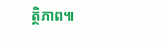ត្ថិភាព៕